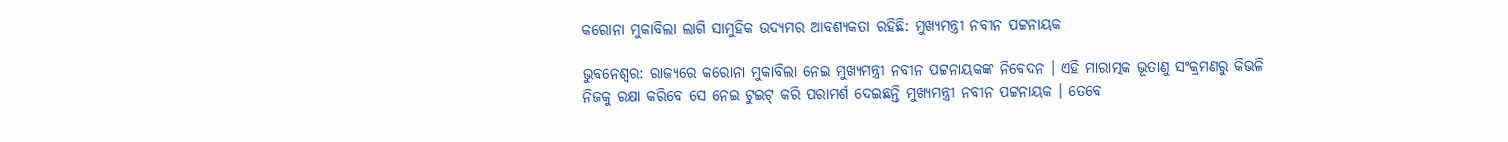କରୋନା ମୁକାବିଲା ଲାଗି ସାମୁହିକ ଉଦ୍ୟମର ଆବଶ୍ୟକତା ରହିଛି: ମୁଖ୍ୟମନ୍ତ୍ରୀ ନବୀନ ପଟ୍ଟନାୟକ

ଭୁବନେଶ୍ବର: ରାଜ୍ୟରେ କରୋନା ମୁକାବିଲା ନେଇ ମୁଖ୍ୟମନ୍ତ୍ରୀ ନବୀନ ପଟ୍ଟନାୟକଙ୍କ ନିବେଦନ । ଏହି ମାରାତ୍ମକ ଭୂତାଣୁ ସଂକ୍ରମଣରୁ କିଭଳି ନିଜକୁ ରକ୍ଷା କରିବେ ସେ ନେଇ ଟୁଇଟ୍ କରି ପରାମର୍ଶ ଦେଇଛନ୍ତି ମୁଖ୍ୟମନ୍ତ୍ରୀ ନବୀନ ପଟ୍ଟନାୟକ । ତେବେ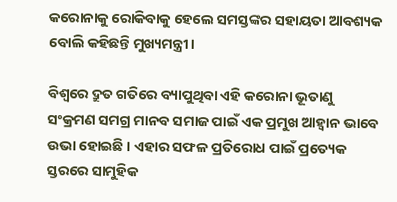କରୋନାକୁ ରୋକିବାକୁ ହେଲେ ସମସ୍ତଙ୍କର ସହାୟତା ଆବଶ୍ୟକ ବୋଲି କହିଛନ୍ତି ମୁଖ୍ୟମନ୍ତ୍ରୀ।

ବିଶ୍ୱରେ ଦ୍ରୁତ ଗତିରେ ବ୍ୟାପୁଥିବା ଏହି କରୋନା ଭୂତାଣୁ ସଂକ୍ରମଣ ସମଗ୍ର ମାନବ ସମାଜ ପାଇଁ ଏକ ପ୍ରମୁଖ ଆହ୍ୱାନ ଭାବେ ଉଭା ହୋଇଛି । ଏହାର ସଫଳ ପ୍ରତିରୋଧ ପାଇଁ ପ୍ରତ୍ୟେକ ସ୍ତରରେ ସାମୁହିକ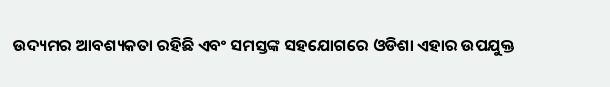ଉଦ୍ୟମର ଆବଶ୍ୟକତା ରହିଛି ଏବଂ ସମସ୍ତଙ୍କ ସହଯୋଗରେ ଓଡିଶା ଏହାର ଉପଯୁକ୍ତ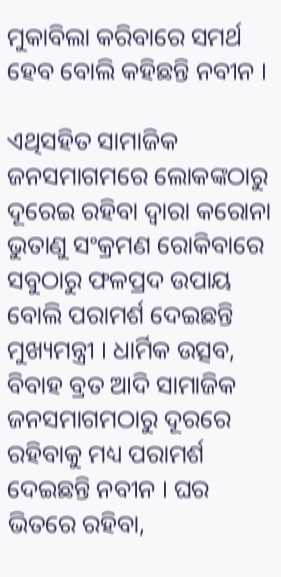ମୁକାବିଲା କରିବାରେ ସମର୍ଥ ହେବ ବୋଲି କହିଛନ୍ତି ନବୀନ ।

ଏଥିସହିତ ସାମାଜିକ ଜନସମାଗମରେ ଲୋକଙ୍କଠାରୁ ଦୂରେଇ ରହିବା ଦ୍ୱାରା କରୋନା ଭୁତାଣୁ ସଂକ୍ରମଣ ରୋକିବାରେ ସବୁଠାରୁ ଫଳପ୍ରଦ ଉପାୟ ବୋଲି ପରାମର୍ଶ ଦେଇଛନ୍ତି ମୁଖ୍ୟମନ୍ତ୍ରୀ । ଧାର୍ମିକ ଉତ୍ସବ, ବିବାହ ବ୍ରତ ଆଦି ସାମାଜିକ ଜନସମାଗମଠାରୁ ଦୂରରେ ରହିବାକୁ ମଧ୍ୟ ପରାମର୍ଶ ଦେଇଛନ୍ତି ନବୀନ । ଘର ଭିତରେ ରହିବା,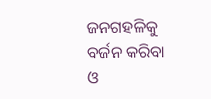ଜନଗହଳିକୁ ବର୍ଜନ କରିବା ଓ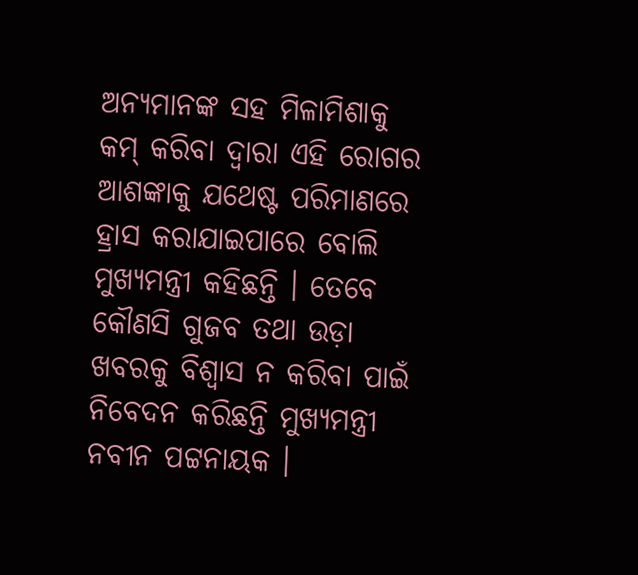ଅନ୍ୟମାନଙ୍କ ସହ ମିଳାମିଶାକୁ କମ୍ କରିବା ଦ୍ୱାରା ଏହି ରୋଗର ଆଶଙ୍କାକୁ ଯଥେଷ୍ଟ ପରିମାଣରେ ହ୍ରାସ କରାଯାଇପାରେ ବୋଲି ମୁଖ୍ୟମନ୍ତ୍ରୀ କହିଛନ୍ତି । ତେବେ କୌଣସି ଗୁଜବ ତଥା ଉଡ଼ା ଖବରକୁ ବିଶ୍ୱାସ ନ କରିବା ପାଇଁ ନିବେଦନ କରିଛନ୍ତି ମୁଖ୍ୟମନ୍ତ୍ରୀ ନବୀନ ପଟ୍ଟନାୟକ ।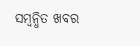ସମ୍ବନ୍ଧିତ ଖବର